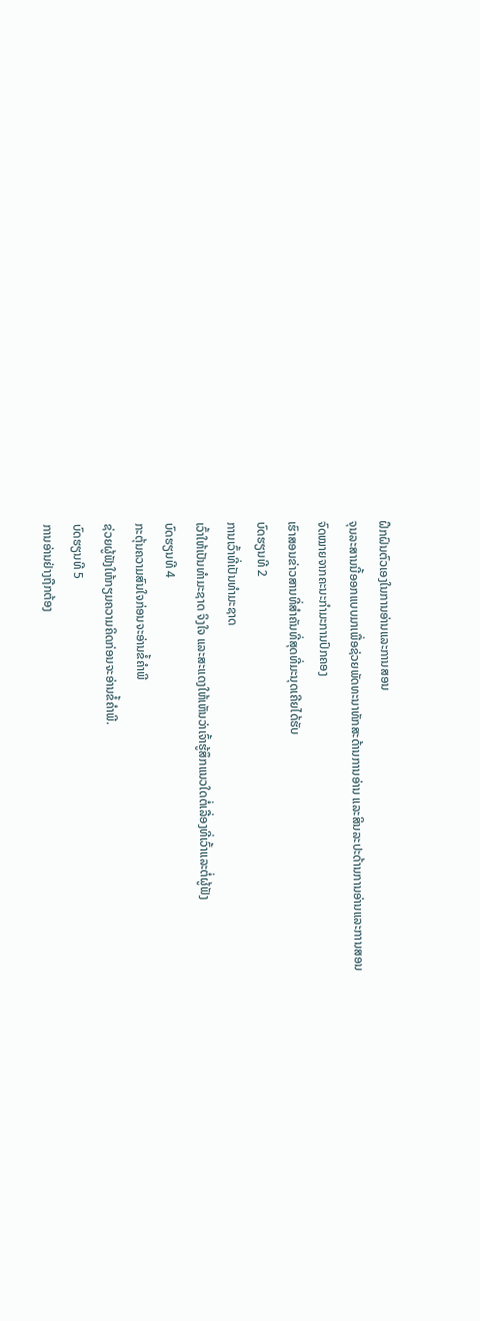ຝຶກຝົນຕົວເອງໃນການອ່ານແລະການສອນ
ຈຸນລະສານນີ້ອອກແບບມາເພື່ອຊ່ວຍພັດທະນາທັກສະດ້ານການອ່ານ ແລະສິນລະປະດ້ານການອ່ານແລະການສອນ
ຈົດໝາຍຈາກຄະນະກຳມະການປົກຄອງ
ເຮົາສອນຂ່າວສານທີ່ສຳຄັນທີ່ສຸດທີ່ມະນຸດເຄີຍໄດ້ຮັບ
ບົດຮຽນທີ 2
ການເວົ້າທີ່ເປັນທຳມະຊາດ
ເວົ້າໃຫ້ເປັນທຳມະຊາດ ຈິງໃຈ ແລະສະແດງໃຫ້ເຫັນວ່າເຈົ້າຮູ້ສຶກແນວໃດຕໍ່ເລື່ອງທີ່ເວົ້າແລະຕໍ່ຜູ້ຟັງ
ບົດຮຽນທີ 4
ກະຕຸ້ນຄວາມສົນໃຈກ່ອນຈະອ່ານຂໍ້ຄຳພີ
ຊ່ວຍຜູ້ຟັງໃຫ້ກຽມຄວາມຄິດກ່ອນຈະອ່ານຂໍ້ຄຳພີ.
ບົດຮຽນທີ 5
ການອ່ານຢ່າງຖືກຕ້ອງ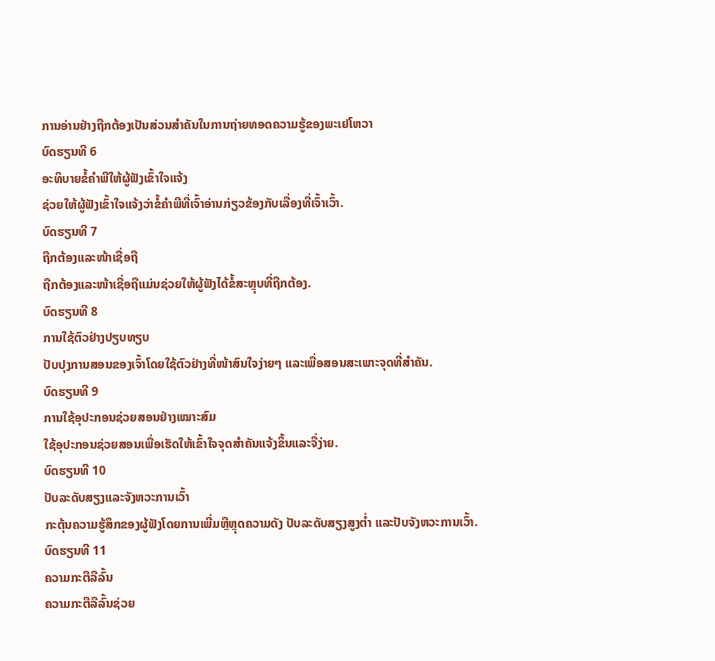ການອ່ານຢ່າງຖືກຕ້ອງເປັນສ່ວນສຳຄັນໃນການຖ່າຍທອດຄວາມຮູ້ຂອງພະເຢໂຫວາ
ບົດຮຽນທີ 6
ອະທິບາຍຂໍ້ຄຳພີໃຫ້ຜູ້ຟັງເຂົ້າໃຈແຈ້ງ
ຊ່ວຍໃຫ້ຜູ້ຟັງເຂົ້າໃຈແຈ້ງວ່າຂໍ້ຄຳພີທີ່ເຈົ້າອ່ານກ່ຽວຂ້ອງກັບເລື່ອງທີ່ເຈົ້າເວົ້າ.
ບົດຮຽນທີ 7
ຖືກຕ້ອງແລະໜ້າເຊື່ອຖື
ຖືກຕ້ອງແລະໜ້າເຊື່ອຖືແມ່ນຊ່ວຍໃຫ້ຜູ້ຟັງໄດ້ຂໍ້ສະຫຼຸບທີ່ຖືກຕ້ອງ.
ບົດຮຽນທີ 8
ການໃຊ້ຕົວຢ່າງປຽບທຽບ
ປັບປຸງການສອນຂອງເຈົ້າໂດຍໃຊ້ຕົວຢ່າງທີ່ໜ້າສົນໃຈງ່າຍໆ ແລະເພື່ອສອນສະເພາະຈຸດທີ່ສຳຄັນ.
ບົດຮຽນທີ 9
ການໃຊ້ອຸປະກອນຊ່ວຍສອນຢ່າງເໝາະສົມ
ໃຊ້ອຸປະກອນຊ່ວຍສອນເພື່ອເຮັດໃຫ້ເຂົ້າໃຈຈຸດສຳຄັນແຈ້ງຂຶ້ນແລະຈື່ງ່າຍ.
ບົດຮຽນທີ 10
ປັບລະດັບສຽງແລະຈັງຫວະການເວົ້າ
ກະຕຸ້ນຄວາມຮູ້ສຶກຂອງຜູ້ຟັງໂດຍການເພີ່ມຫຼືຫຼຸດຄວາມດັງ ປັບລະດັບສຽງສູງຕ່ຳ ແລະປັບຈັງຫວະການເວົ້າ.
ບົດຮຽນທີ 11
ຄວາມກະຕືລືລົ້ນ
ຄວາມກະຕືລືລົ້ນຊ່ວຍ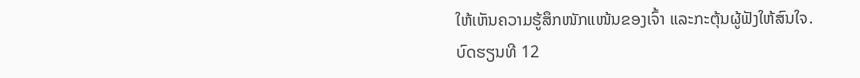ໃຫ້ເຫັນຄວາມຮູ້ສຶກໜັກແໜ້ນຂອງເຈົ້າ ແລະກະຕຸ້ນຜູ້ຟັງໃຫ້ສົນໃຈ.
ບົດຮຽນທີ 12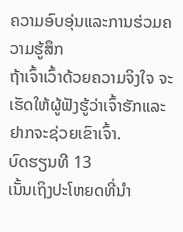ຄວາມອົບອຸ່ນແລະການຮ່ວມຄວາມຮູ້ສຶກ
ຖ້າເຈົ້າເວົ້າດ້ວຍຄວາມຈິງໃຈ ຈະເຮັດໃຫ້ຜູ້ຟັງຮູ້ວ່າເຈົ້າຮັກແລະຢາກຈະຊ່ວຍເຂົາເຈົ້າ.
ບົດຮຽນທີ 13
ເນັ້ນເຖິງປະໂຫຍດທີ່ນຳ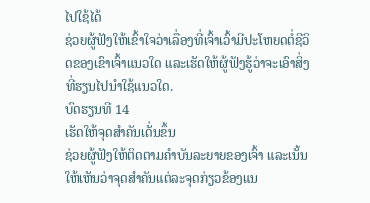ໄປໃຊ້ໄດ້
ຊ່ວຍຜູ້ຟັງໃຫ້ເຂົ້າໃຈວ່າເລື່ອງທີ່ເຈົ້າເວົ້າມີປະໂຫຍດຕໍ່ຊີວິດຂອງເຂົາເຈົ້າແນວໃດ ແລະເຮັດໃຫ້ຜູ້ຟັງຮູ້ວ່າຈະເອົາສິ່ງທີ່ຮຽນໄປນຳໃຊ້ແນວໃດ.
ບົດຮຽນທີ 14
ເຮັດໃຫ້ຈຸດສຳຄັນເດັ່ນຂຶ້ນ
ຊ່ວຍຜູ້ຟັງໃຫ້ຕິດຕາມຄຳບັນລະຍາຍຂອງເຈົ້າ ແລະເນັ້ນໃຫ້ເຫັນວ່າຈຸດສຳຄັນແຕ່ລະຈຸດກ່ຽວຂ້ອງແນ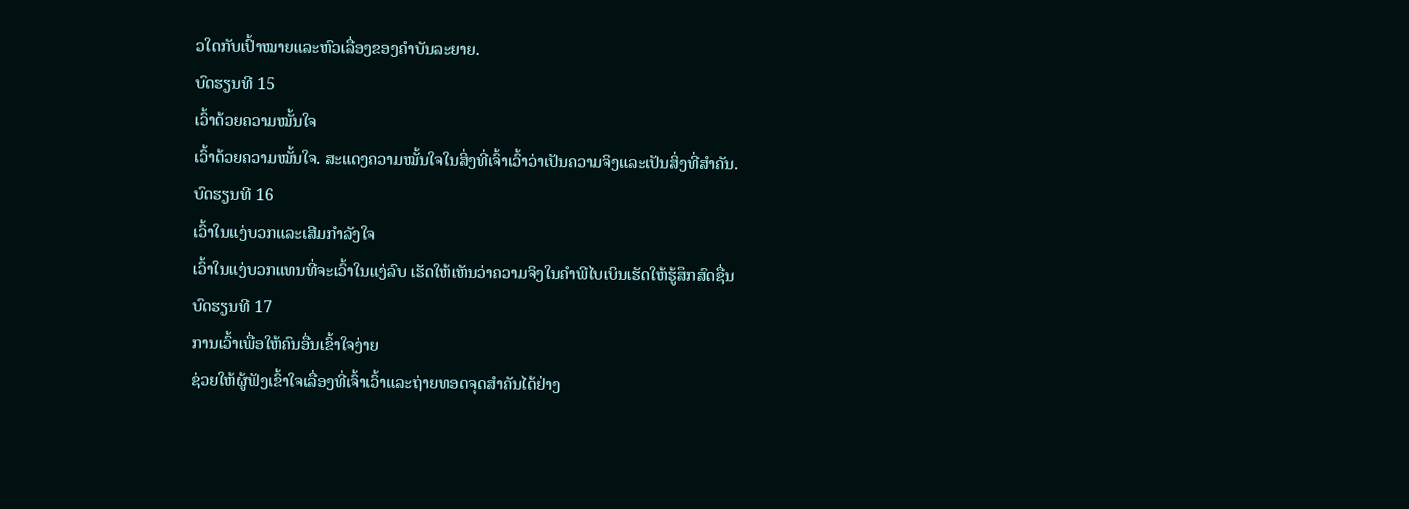ວໃດກັບເປົ້າໝາຍແລະຫົວເລື່ອງຂອງຄຳບັນລະຍາຍ.
ບົດຮຽນທີ 15
ເວົ້າດ້ວຍຄວາມໝັ້ນໃຈ
ເວົ້າດ້ວຍຄວາມໝັ້ນໃຈ. ສະແດງຄວາມໝັ້ນໃຈໃນສິ່ງທີ່ເຈົ້າເວົ້າວ່າເປັນຄວາມຈິງແລະເປັນສິ່ງທີ່ສຳຄັນ.
ບົດຮຽນທີ 16
ເວົ້າໃນແງ່ບວກແລະເສີມກຳລັງໃຈ
ເວົ້າໃນແງ່ບວກແທນທີ່ຈະເວົ້າໃນແງ່ລົບ ເຮັດໃຫ້ເຫັນວ່າຄວາມຈິງໃນຄຳພີໄບເບິນເຮັດໃຫ້ຮູ້ສຶກສົດຊື່ນ
ບົດຮຽນທີ 17
ການເວົ້າເພື່ອໃຫ້ຄົນອື່ນເຂົ້າໃຈງ່າຍ
ຊ່ວຍໃຫ້ຜູ້ຟັງເຂົ້າໃຈເລື່ອງທີ່ເຈົ້າເວົ້າແລະຖ່າຍທອດຈຸດສຳຄັນໄດ້ຢ່າງ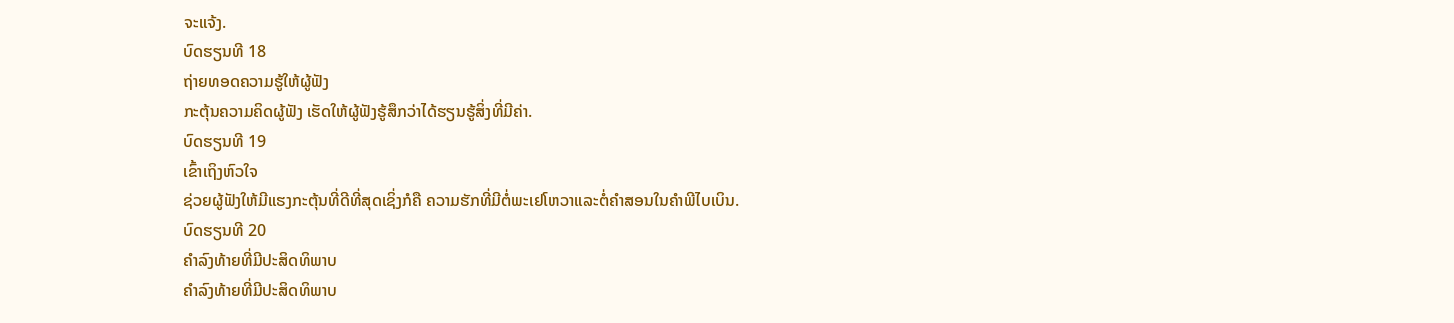ຈະແຈ້ງ.
ບົດຮຽນທີ 18
ຖ່າຍທອດຄວາມຮູ້ໃຫ້ຜູ້ຟັງ
ກະຕຸ້ນຄວາມຄິດຜູ້ຟັງ ເຮັດໃຫ້ຜູ້ຟັງຮູ້ສຶກວ່າໄດ້ຮຽນຮູ້ສິ່ງທີ່ມີຄ່າ.
ບົດຮຽນທີ 19
ເຂົ້າເຖິງຫົວໃຈ
ຊ່ວຍຜູ້ຟັງໃຫ້ມີແຮງກະຕຸ້ນທີ່ດີທີ່ສຸດເຊິ່ງກໍຄື ຄວາມຮັກທີ່ມີຕໍ່ພະເຢໂຫວາແລະຕໍ່ຄຳສອນໃນຄຳພີໄບເບິນ.
ບົດຮຽນທີ 20
ຄຳລົງທ້າຍທີ່ມີປະສິດທິພາບ
ຄຳລົງທ້າຍທີ່ມີປະສິດທິພາບ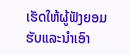ເຮັດໃຫ້ຜູ້ຟັງຍອມຮັບແລະນຳເອົາ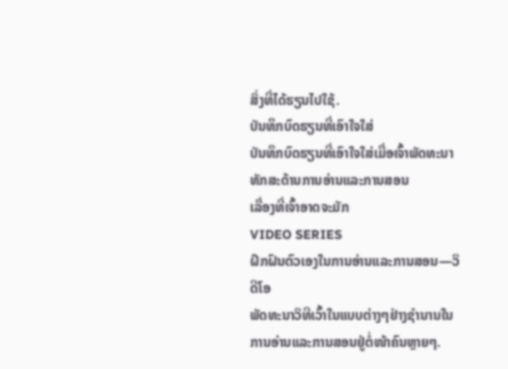ສິ່ງທີ່ໄດ້ຮຽນໄປໃຊ້.
ບັນທຶກບົດຮຽນທີ່ເອົາໃຈໃສ່
ບັນທຶກບົດຮຽນທີ່ເອົາໃຈໃສ່ເມື່ອເຈົ້າພັດທະນາທັກສະດ້ານການອ່ານແລະການສອນ
ເລື່ອງທີ່ເຈົ້າອາດຈະມັກ
VIDEO SERIES
ຝຶກຝົນຕົວເອງໃນການອ່ານແລະການສອນ—ວິດີໂອ
ພັດທະນາວິທີເວົ້າໃນແບບຕ່າງໆຢ່າງຊຳນານໃນການອ່ານແລະການສອນຢູ່ຕໍ່ໜ້າຄົນຫຼາຍໆ.